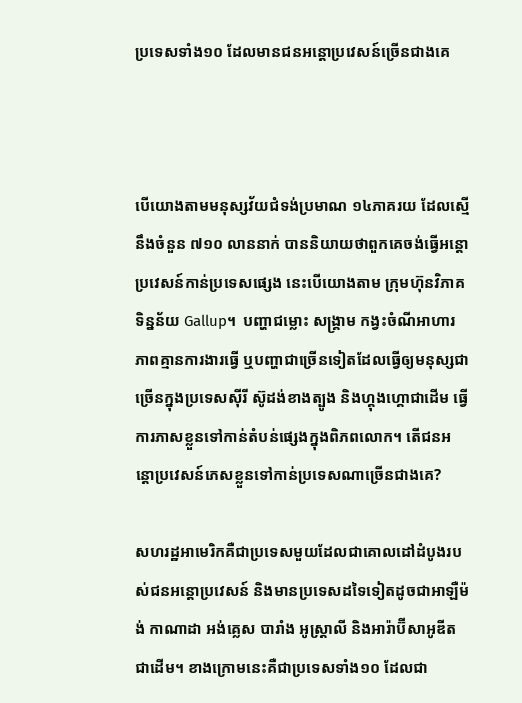ប្រទេសទាំង១០ ដែលមានជនអន្តោប្រវេសន៍ច្រើនជាងគេ



បើយោងតាមមនុស្សវ័យជំទង់ប្រមាណ ១៤ភាគរយ ដែលស្មើនឹងចំនួន ៧១០ លាននាក់ បាននិយាយថាពួកគេចង់ធ្វើអន្តោប្រវេសន៍កាន់ប្រទេសផ្សេង នេះបើយោងតាម ក្រុមហ៊ុនវិភាគទិន្នន័យ Gallup។  បញ្ហាជម្លោះ សង្រ្គាម កង្វះចំណីអាហារ ភាពគ្មានការងារធ្វើ ឬបញ្ហាជាច្រើនទៀតដែលធ្វើឲ្យមនុស្សជាច្រើនក្នុងប្រទេសស៊ីរី ស៊ូដង់ខាងត្បូង និងហ្គុងហ្គោជាដើម ធ្វើការភាសខ្លួនទៅកាន់តំបន់ផ្សេងក្នុងពិភពលោក។ តើជនអន្តោប្រវេសន៍ភេសខ្លួនទៅកាន់ប្រទេសណាច្រើនជាងគេ?

សហរដ្ឋអាមេរិកគឺជាប្រទេសមួយដែលជាគោលដៅដំបូងរបស់ជនអន្តោប្រវេសន៍ និងមានប្រទេសដទៃទៀតដូចជាអាឡឺម៉ង់ កាណាដា អង់គ្លេស បារាំង អូស្ដ្រាលី និងអារ៉ាប៊ីសាអូឌីតជាដើម។ ខាងក្រោមនេះគឺជាប្រទេសទាំង១០ ដែលជា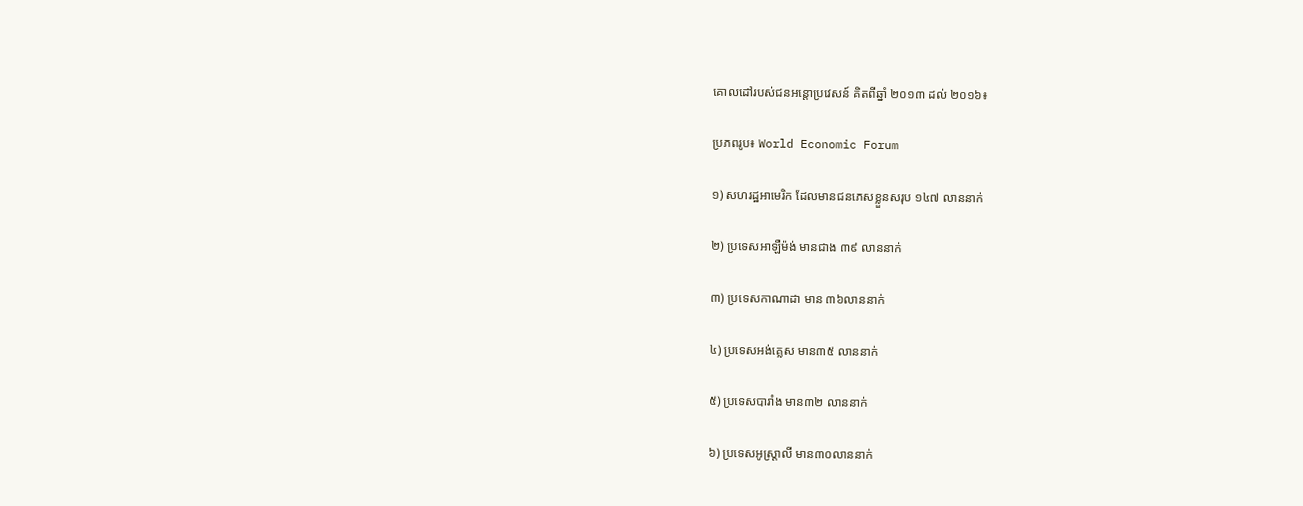គោលដៅរបស់ជនអន្តោប្រវេសន៍ គិតពីឆ្នាំ ២០១៣ ដល់ ២០១៦៖

ប្រភពរូប៖ World Economic Forum

១) សហរដ្ឋអាមេរិក ដែលមានជនភេសខ្លួនសរុប ១៤៧ លាននាក់

២) ប្រទេសអាឡឺម៉ង់ មានជាង ៣៩ លាននាក់

៣) ប្រទេសកាណាដា មាន ៣៦លាននាក់

៤) ប្រទេសអង់គ្លេស មាន៣៥ លាននាក់

៥) ប្រទេសបារាំង មាន៣២ លាននាក់

៦) ប្រទេសអូស្រ្តាលី មាន៣០លាននាក់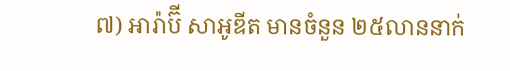៧) អារ៉ាប៊ី សាអូឌីត មានចំនួន ២៥លាននាក់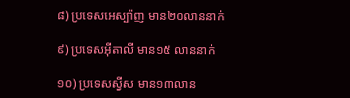៨) ប្រទេសអេស្ប៉ាញ មាន២០លាននាក់

៩) ប្រទេសអ៊ីតាលី មាន១៥ លាននាក់

១០) ប្រទេសស្វីស មាន១៣លាន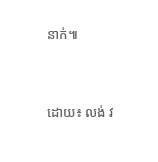នាក់៕



ដោយ៖ លង់ វ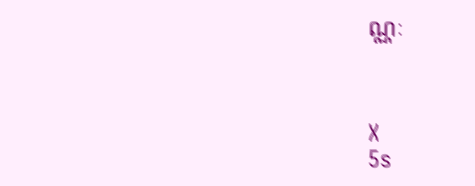ណ្ណៈ



X
5s